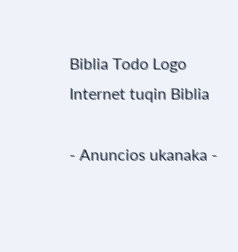Biblia Todo Logo
Internet tuqin Biblia

- Anuncios ukanaka -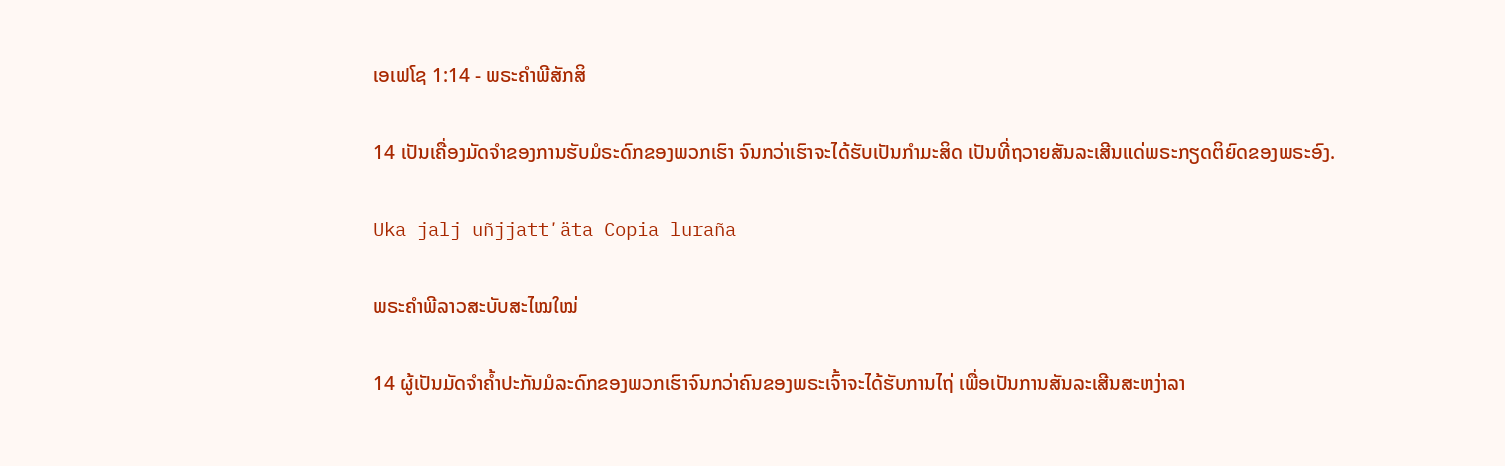ເອເຟໂຊ 1:14 - ພຣະຄຳພີສັກສິ

14 ເປັນເຄື່ອງມັດຈຳຂອງການຮັບມໍຣະດົກຂອງພວກເຮົາ ຈົນກວ່າເຮົາຈະໄດ້ຮັບເປັນກຳມະສິດ ເປັນທີ່ຖວາຍສັນລະເສີນແດ່ພຣະກຽດຕິຍົດຂອງພຣະອົງ.

Uka jalj uñjjattʼäta Copia luraña

ພຣະຄຳພີລາວສະບັບສະໄໝໃໝ່

14 ຜູ້ເປັນມັດຈຳຄ້ຳປະກັນມໍລະດົກຂອງພວກເຮົາຈົນກວ່າຄົນຂອງພຣະເຈົ້າຈະໄດ້ຮັບການໄຖ່ ເພື່ອເປັນການສັນລະເສີນສະຫງ່າລາ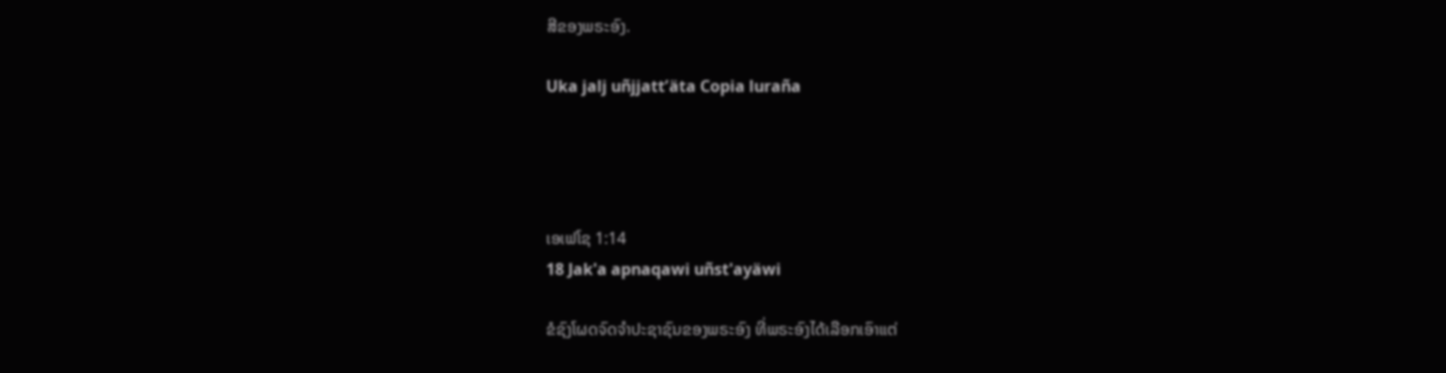ສີຂອງພຣະອົງ.

Uka jalj uñjjattʼäta Copia luraña




ເອເຟໂຊ 1:14
18 Jak'a apnaqawi uñst'ayäwi

ຂໍຊົງໂຜດຈົດຈຳປະຊາຊົນຂອງພຣະອົງ ທີ່ພຣະອົງໄດ້ເລືອກເອົາແຕ່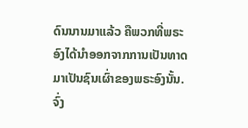ດົນນານມາແລ້ວ ຄືພວກທີ່ພຣະອົງໄດ້ນຳອອກຈາກການເປັນທາດ ມາເປັນຊົນເຜົ່າຂອງພຣະອົງນັ້ນ. ຈົ່ງ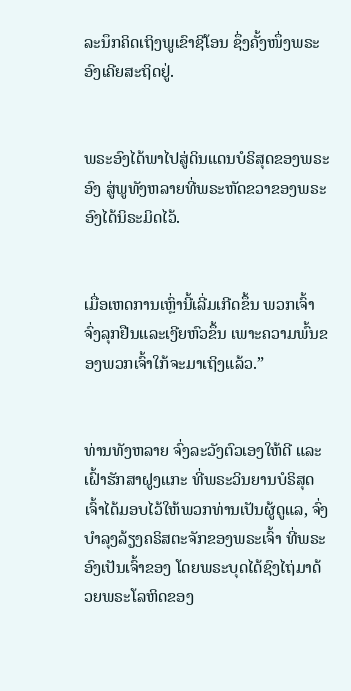ລະນຶກຄິດເຖິງພູເຂົາຊີໂອນ ຊຶ່ງຄັ້ງໜຶ່ງພຣະອົງເຄີຍສະຖິດຢູ່.


ພຣະອົງໄດ້ພາໄປສູ່ດິນແດນບໍຣິສຸດຂອງພຣະອົງ ສູ່ພູທັງຫລາຍທີ່ພຣະຫັດຂວາຂອງພຣະອົງໄດ້ນິຣະມິດໄວ້.


ເມື່ອເຫດການເຫຼົ່ານີ້ເລີ່ມເກີດຂຶ້ນ ພວກເຈົ້າຈົ່ງລຸກຢືນແລະເງີຍຫົວຂຶ້ນ ເພາະຄວາມພົ້ນຂອງພວກເຈົ້າໃກ້ຈະມາເຖິງແລ້ວ.”


ທ່ານທັງຫລາຍ ຈົ່ງລະວັງຕົວເອງໃຫ້ດີ ແລະເຝົ້າຮັກສາຝູງແກະ ທີ່ພຣະວິນຍານບໍຣິສຸດເຈົ້າໄດ້ມອບໄວ້ໃຫ້ພວກທ່ານເປັນຜູ້ດູແລ, ຈົ່ງບຳລຸງລ້ຽງຄຣິສຕະຈັກຂອງພຣະເຈົ້າ ທີ່ພຣະອົງເປັນເຈົ້າຂອງ ໂດຍພຣະບຸດໄດ້ຊົງໄຖ່ມາດ້ວຍພຣະໂລຫິດຂອງ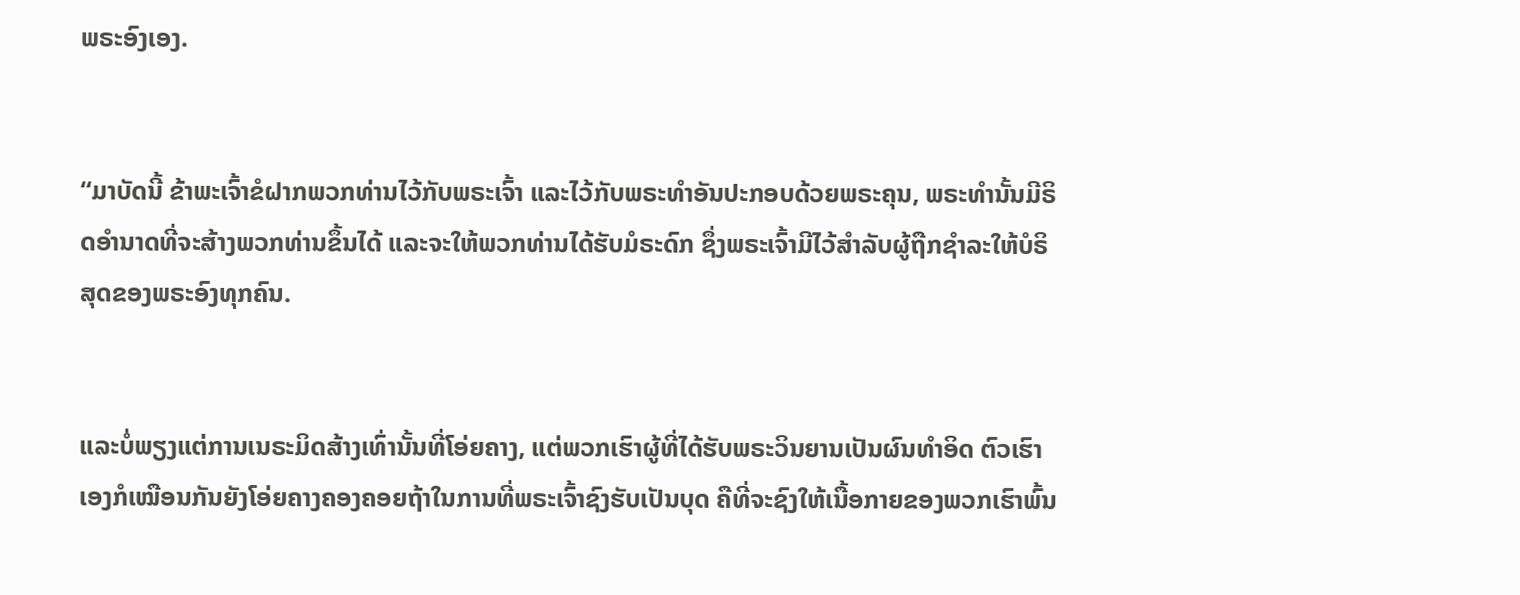ພຣະອົງເອງ.


“ມາບັດນີ້ ຂ້າພະເຈົ້າຂໍຝາກພວກທ່ານໄວ້ກັບພຣະເຈົ້າ ແລະໄວ້ກັບພຣະທຳອັນປະກອບດ້ວຍພຣະຄຸນ, ພຣະທຳນັ້ນມີຣິດອຳນາດທີ່ຈະສ້າງພວກທ່ານຂຶ້ນໄດ້ ແລະຈະໃຫ້ພວກທ່ານໄດ້ຮັບມໍຣະດົກ ຊຶ່ງພຣະເຈົ້າມີໄວ້ສຳລັບຜູ້ຖືກຊຳລະໃຫ້ບໍຣິສຸດຂອງພຣະອົງທຸກຄົນ.


ແລະບໍ່ພຽງແຕ່ການເນຣະມິດສ້າງເທົ່ານັ້ນທີ່ໂອ່ຍຄາງ, ແຕ່ພວກເຮົາຜູ້ທີ່ໄດ້ຮັບພຣະວິນຍານເປັນຜົນທຳອິດ ຕົວເຮົາເອງກໍເໝືອນກັນຍັງໂອ່ຍຄາງຄອງຄອຍຖ້າໃນການທີ່ພຣະເຈົ້າຊົງຮັບເປັນບຸດ ຄືທີ່ຈະຊົງໃຫ້ເນື້ອກາຍຂອງພວກເຮົາພົ້ນ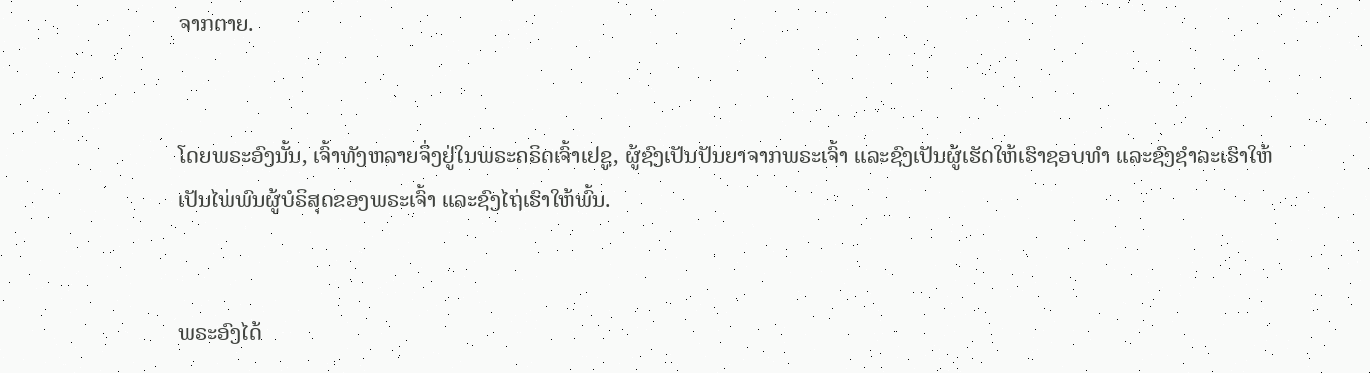ຈາກຕາຍ.


ໂດຍພຣະອົງນັ້ນ, ເຈົ້າທັງຫລາຍຈຶ່ງຢູ່ໃນພຣະຄຣິດເຈົ້າເຢຊູ, ຜູ້ຊົງເປັນປັນຍາຈາກພຣະເຈົ້າ ແລະຊົງເປັນຜູ້ເຮັດໃຫ້ເຮົາຊອບທຳ ແລະຊົງຊຳລະເຮົາໃຫ້ເປັນໄພ່ພົນຜູ້ບໍຣິສຸດຂອງພຣະເຈົ້າ ແລະຊົງໄຖ່ເຮົາໃຫ້ພົ້ນ.


ພຣະອົງໄດ້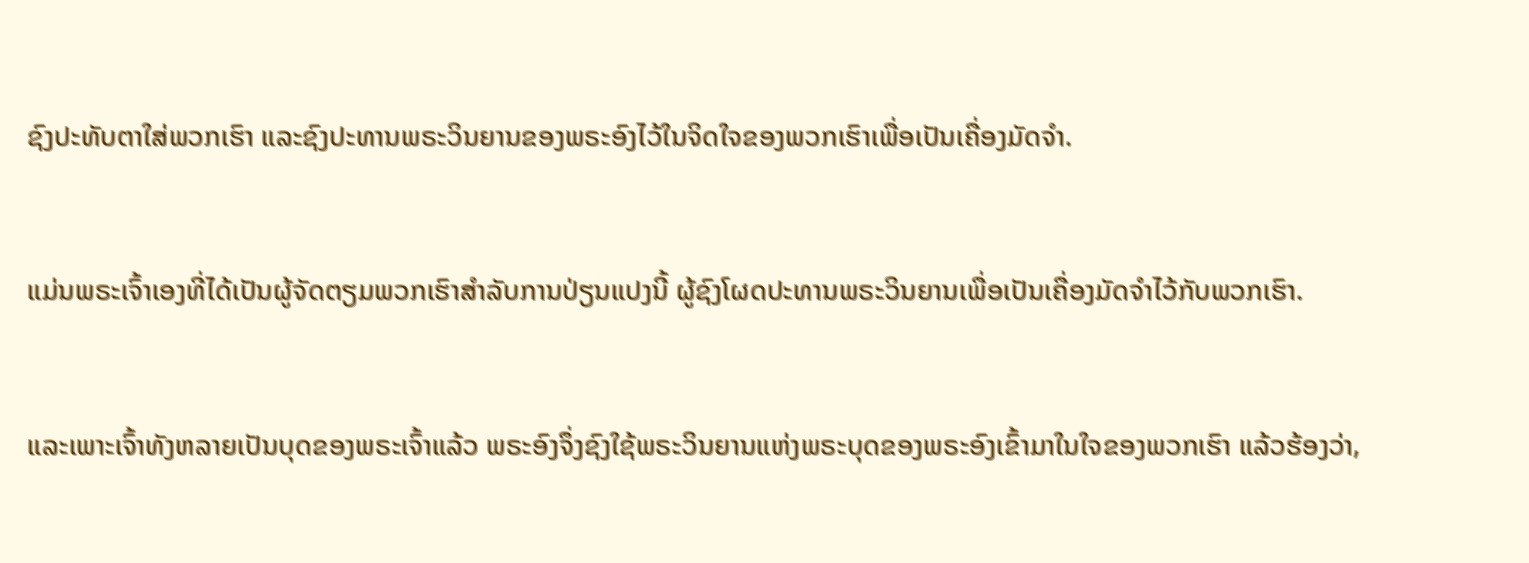ຊົງປະທັບຕາໃສ່ພວກເຮົາ ແລະຊົງປະທານພຣະວິນຍານຂອງພຣະອົງໄວ້ໃນຈິດໃຈຂອງພວກເຮົາເພື່ອເປັນເຄື່ອງມັດຈຳ.


ແມ່ນພຣະເຈົ້າເອງທີ່ໄດ້ເປັນຜູ້ຈັດຕຽມພວກເຮົາສຳລັບການປ່ຽນແປງນີ້ ຜູ້ຊົງໂຜດປະທານພຣະວິນຍານເພື່ອເປັນເຄື່ອງມັດຈຳໄວ້ກັບພວກເຮົາ.


ແລະເພາະເຈົ້າທັງຫລາຍເປັນບຸດຂອງພຣະເຈົ້າແລ້ວ ພຣະອົງຈຶ່ງຊົງໃຊ້ພຣະວິນຍານແຫ່ງພຣະບຸດຂອງພຣະອົງເຂົ້າມາໃນໃຈຂອງພວກເຮົາ ແລ້ວຮ້ອງວ່າ,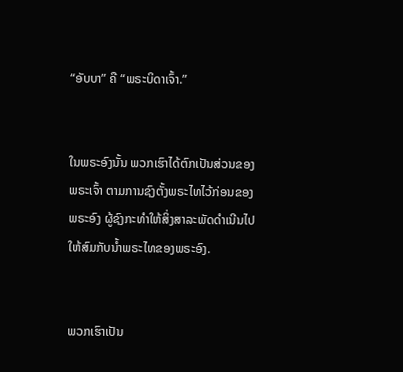“ອັບບາ” ຄື “ພຣະບິດາເຈົ້າ.”


ໃນພຣະອົງນັ້ນ ພວກເຮົາໄດ້ຕົກເປັນສ່ວນຂອງພຣະເຈົ້າ ຕາມການຊົງຕັ້ງພຣະໄທໄວ້ກ່ອນຂອງພຣະອົງ ຜູ້ຊົງກະທຳໃຫ້ສິ່ງສາລະພັດດຳເນີນໄປ ໃຫ້ສົມກັບນໍ້າພຣະໄທຂອງພຣະອົງ.


ພວກເຮົາເປັນ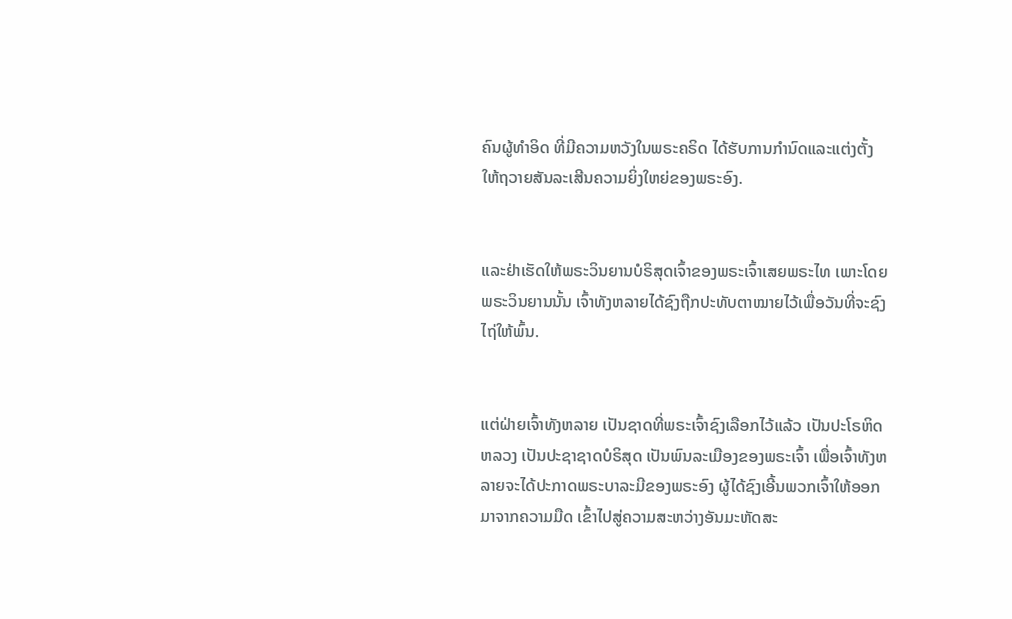ຄົນຜູ້ທຳອິດ ທີ່ມີຄວາມຫວັງໃນພຣະຄຣິດ ໄດ້ຮັບການກຳນົດແລະແຕ່ງຕັ້ງ ໃຫ້ຖວາຍສັນລະເສີນຄວາມຍິ່ງໃຫຍ່ຂອງພຣະອົງ.


ແລະຢ່າເຮັດໃຫ້ພຣະວິນຍານບໍຣິສຸດເຈົ້າຂອງພຣະເຈົ້າເສຍພຣະໄທ ເພາະໂດຍພຣະວິນຍານນັ້ນ ເຈົ້າທັງຫລາຍໄດ້ຊົງຖືກປະທັບຕາໝາຍໄວ້ເພື່ອວັນທີ່ຈະຊົງໄຖ່ໃຫ້ພົ້ນ.


ແຕ່ຝ່າຍເຈົ້າທັງຫລາຍ ເປັນຊາດທີ່ພຣະເຈົ້າຊົງເລືອກໄວ້ແລ້ວ ເປັນປະໂຣຫິດຫລວງ ເປັນປະຊາຊາດບໍຣິສຸດ ເປັນພົນລະເມືອງຂອງພຣະເຈົ້າ ເພື່ອເຈົ້າທັງຫລາຍຈະໄດ້ປະກາດພຣະບາລະມີຂອງພຣະອົງ ຜູ້ໄດ້ຊົງເອີ້ນພວກເຈົ້າໃຫ້ອອກມາຈາກຄວາມມືດ ເຂົ້າໄປສູ່ຄວາມສະຫວ່າງອັນມະຫັດສະ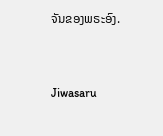ຈັນຂອງພຣະອົງ.


Jiwasaru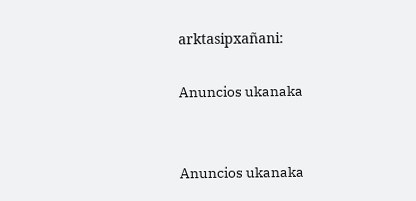arktasipxañani:

Anuncios ukanaka


Anuncios ukanaka